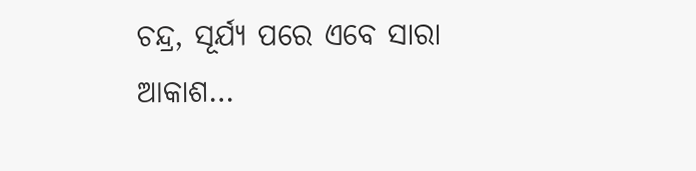ଚନ୍ଦ୍ର, ସୂର୍ଯ୍ୟ ପରେ ଏବେ ସାରା ଆକାଶ…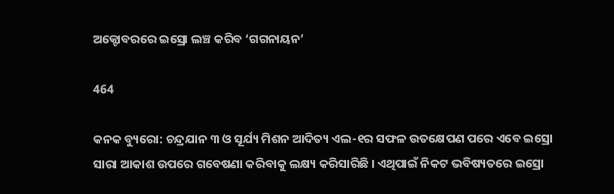ଅକ୍ଟୋବରରେ ଇସ୍ରୋ ଲଞ୍ଚ କରିବ ‘ଗଗନାୟନ’

464

କନକ ବ୍ୟୁରୋ: ଚନ୍ଦ୍ରଯାନ ୩ ଓ ସୂର୍ଯ୍ୟ ମିଶନ ଆଦିତ୍ୟ ଏଲ-୧ର ସଫଳ ଉତକ୍ଷେପଣ ପରେ ଏବେ ଇସ୍ରୋ ସାରା ଆକାଶ ଉପରେ ଗବେଷଣା କରିବାକୁ ଲକ୍ଷ୍ୟ କରିସାରିଛି । ଏଥିପାଇଁ ନିକଟ ଭବିଷ୍ୟତରେ ଇସ୍ରୋ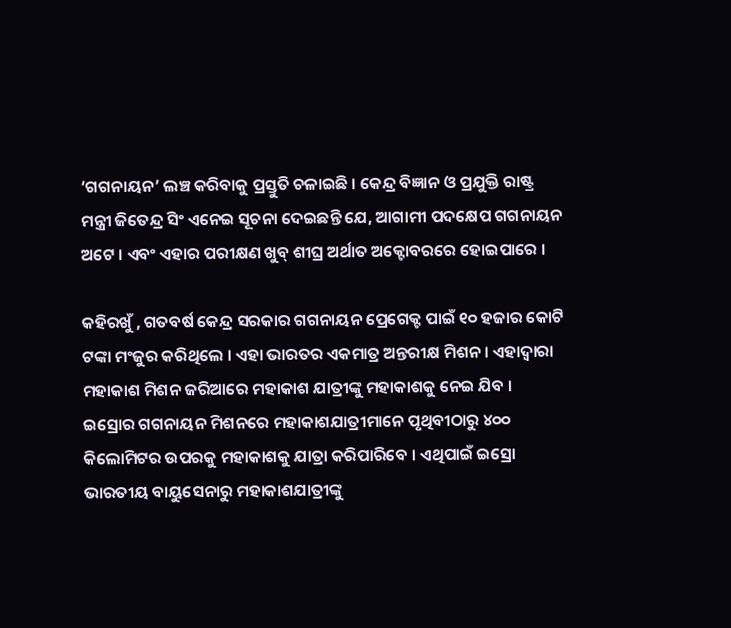‘ଗଗନାୟନ’ ଲଞ୍ଚ କରିବାକୁ ପ୍ରସ୍ତୁତି ଚଳାଇଛି । କେନ୍ଦ୍ର ବିଜ୍ଞାନ ଓ ପ୍ରଯୁକ୍ତି ରାଷ୍ଟ୍ର ମନ୍ତ୍ରୀ ଜିତେନ୍ଦ୍ର ସିଂ ଏନେଇ ସୂଚନା ଦେଇଛନ୍ତି ଯେ, ଆଗାମୀ ପଦକ୍ଷେପ ଗଗନାୟନ ଅଟେ । ଏବଂ ଏହାର ପରୀକ୍ଷଣ ଖୁବ୍ ଶୀଘ୍ର ଅର୍ଥାତ ଅକ୍ଟୋବରରେ ହୋଇପାରେ ।

କହିରଖୁଁ , ଗତବର୍ଷ କେନ୍ଦ୍ର ସରକାର ଗଗନାୟନ ପ୍ରେଗେକ୍ଟ ପାଇଁ ୧୦ ହଜାର କୋଟି ଟଙ୍କା ମଂଜୁର କରିଥିଲେ । ଏହା ଭାରତର ଏକମାତ୍ର ଅନ୍ତରୀକ୍ଷ ମିଶନ । ଏହାଦ୍ୱାରା ମହାକାଶ ମିଶନ ଜରିଆରେ ମହାକାଶ ଯାତ୍ରୀଙ୍କୁ ମହାକାଶକୁ ନେଇ ଯିବ । ଇସ୍ରୋର ଗଗନାୟନ ମିଶନରେ ମହାକାଶଯାତ୍ରୀମାନେ ପୃଥିବୀଠାରୁ ୪୦୦ କିଲୋମିଟର ଉପରକୁ ମହାକାଶକୁ ଯାତ୍ରା କରିପାରିବେ । ଏଥିପାଇଁ ଇସ୍ରୋ ଭାରତୀୟ ବାୟୁସେନାରୁ ମହାକାଶଯାତ୍ରୀଙ୍କୁ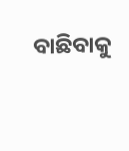ବାଛିବାକୁ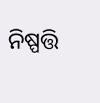ନିଷ୍ପତ୍ତି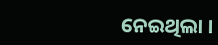ନେଇଥିଲା ।